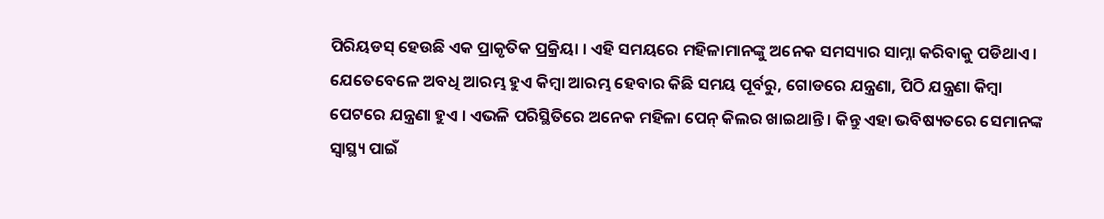ପିରିୟଡସ୍ ହେଉଛି ଏକ ପ୍ରାକୃତିକ ପ୍ରକ୍ରିୟା । ଏହି ସମୟରେ ମହିଳାମାନଙ୍କୁ ଅନେକ ସମସ୍ୟାର ସାମ୍ନା କରିବାକୁ ପଡିଥାଏ । ଯେତେବେଳେ ଅବଧି ଆରମ୍ଭ ହୁଏ କିମ୍ବା ଆରମ୍ଭ ହେବାର କିଛି ସମୟ ପୂର୍ବରୁ, ଗୋଡରେ ଯନ୍ତ୍ରଣା, ପିଠି ଯନ୍ତ୍ରଣା କିମ୍ବା ପେଟରେ ଯନ୍ତ୍ରଣା ହୁଏ । ଏଭଳି ପରିସ୍ଥିତିରେ ଅନେକ ମହିଳା ପେନ୍ କିଲର ଖାଇଥାନ୍ତି । କିନ୍ତୁ ଏହା ଭବିଷ୍ୟତରେ ସେମାନଙ୍କ ସ୍ୱାସ୍ଥ୍ୟ ପାଇଁ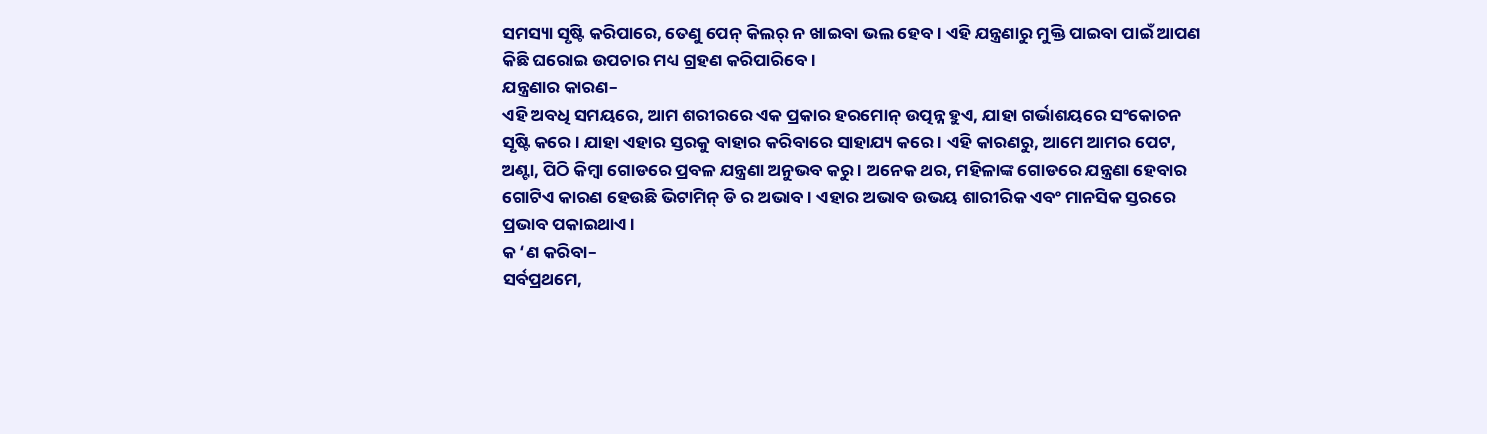ସମସ୍ୟା ସୃଷ୍ଟି କରିପାରେ, ତେଣୁ ପେନ୍ କିଲର୍ ନ ଖାଇବା ଭଲ ହେବ । ଏହି ଯନ୍ତ୍ରଣାରୁ ମୁକ୍ତି ପାଇବା ପାଇଁ ଆପଣ କିଛି ଘରୋଇ ଉପଚାର ମଧ୍ୟ ଗ୍ରହଣ କରିପାରିବେ ।
ଯନ୍ତ୍ରଣାର କାରଣ–
ଏହି ଅବଧି ସମୟରେ, ଆମ ଶରୀରରେ ଏକ ପ୍ରକାର ହରମୋନ୍ ଉତ୍ପନ୍ନ ହୁଏ, ଯାହା ଗର୍ଭାଶୟରେ ସଂକୋଚନ ସୃଷ୍ଟି କରେ । ଯାହା ଏହାର ସ୍ତରକୁ ବାହାର କରିବାରେ ସାହାଯ୍ୟ କରେ । ଏହି କାରଣରୁ, ଆମେ ଆମର ପେଟ, ଅଣ୍ଟା, ପିଠି କିମ୍ବା ଗୋଡରେ ପ୍ରବଳ ଯନ୍ତ୍ରଣା ଅନୁଭବ କରୁ । ଅନେକ ଥର, ମହିଳାଙ୍କ ଗୋଡରେ ଯନ୍ତ୍ରଣା ହେବାର ଗୋଟିଏ କାରଣ ହେଉଛି ଭିଟାମିନ୍ ଡି ର ଅଭାବ । ଏହାର ଅଭାବ ଉଭୟ ଶାରୀରିକ ଏବଂ ମାନସିକ ସ୍ତରରେ ପ୍ରଭାବ ପକାଇଥାଏ ।
କ ‘ଣ କରିବା–
ସର୍ବପ୍ରଥମେ,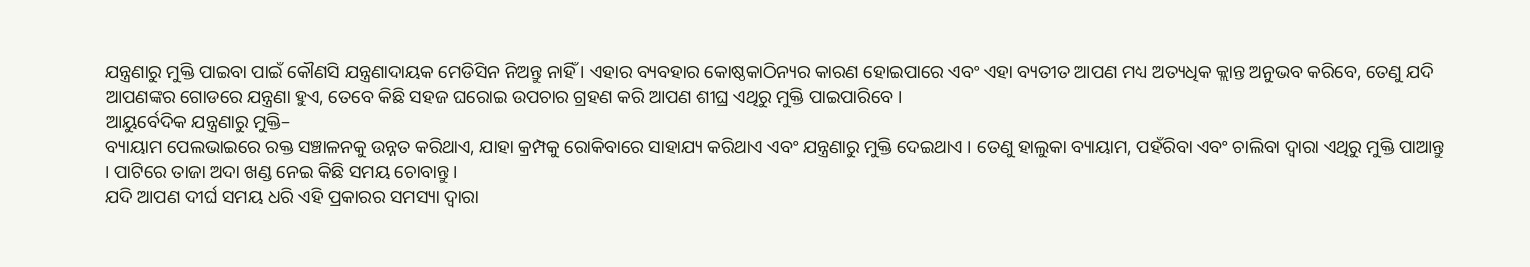ଯନ୍ତ୍ରଣାରୁ ମୁକ୍ତି ପାଇବା ପାଇଁ କୌଣସି ଯନ୍ତ୍ରଣାଦାୟକ ମେଡିସିନ ନିଅନ୍ତୁ ନାହିଁ । ଏହାର ବ୍ୟବହାର କୋଷ୍ଠକାଠିନ୍ୟର କାରଣ ହୋଇପାରେ ଏବଂ ଏହା ବ୍ୟତୀତ ଆପଣ ମଧ୍ୟ ଅତ୍ୟଧିକ କ୍ଲାନ୍ତ ଅନୁଭବ କରିବେ, ତେଣୁ ଯଦି ଆପଣଙ୍କର ଗୋଡରେ ଯନ୍ତ୍ରଣା ହୁଏ, ତେବେ କିଛି ସହଜ ଘରୋଇ ଉପଚାର ଗ୍ରହଣ କରି ଆପଣ ଶୀଘ୍ର ଏଥିରୁ ମୁକ୍ତି ପାଇପାରିବେ ।
ଆୟୁର୍ବେଦିକ ଯନ୍ତ୍ରଣାରୁ ମୁକ୍ତି–
ବ୍ୟାୟାମ ପେଲଭାଇରେ ରକ୍ତ ସଞ୍ଚାଳନକୁ ଉନ୍ନତ କରିଥାଏ, ଯାହା କ୍ରମ୍ପକୁ ରୋକିବାରେ ସାହାଯ୍ୟ କରିଥାଏ ଏବଂ ଯନ୍ତ୍ରଣାରୁ ମୁକ୍ତି ଦେଇଥାଏ । ତେଣୁ ହାଲୁକା ବ୍ୟାୟାମ, ପହଁରିବା ଏବଂ ଚାଲିବା ଦ୍ୱାରା ଏଥିରୁ ମୁକ୍ତି ପାଆନ୍ତୁ । ପାଟିରେ ତାଜା ଅଦା ଖଣ୍ଡ ନେଇ କିଛି ସମୟ ଚୋବାନ୍ତୁ ।
ଯଦି ଆପଣ ଦୀର୍ଘ ସମୟ ଧରି ଏହି ପ୍ରକାରର ସମସ୍ୟା ଦ୍ୱାରା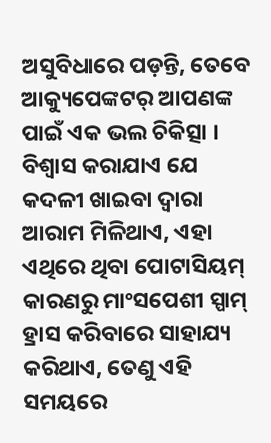ଅସୁବିଧାରେ ପଡ଼ନ୍ତି, ତେବେ ଆକ୍ୟୁପେଙ୍କଟର୍ ଆପଣଙ୍କ ପାଇଁ ଏକ ଭଲ ଚିକିତ୍ସା ।
ବିଶ୍ବାସ କରାଯାଏ ଯେ କଦଳୀ ଖାଇବା ଦ୍ୱାରା ଆରାମ ମିଳିଥାଏ, ଏହା ଏଥିରେ ଥିବା ପୋଟାସିୟମ୍ କାରଣରୁ ମାଂସପେଶୀ ସ୍ପାମ୍ ହ୍ରାସ କରିବାରେ ସାହାଯ୍ୟ କରିଥାଏ, ତେଣୁ ଏହି ସମୟରେ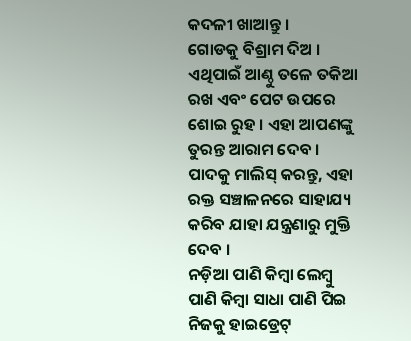କଦଳୀ ଖାଆନ୍ତୁ ।
ଗୋଡକୁ ବିଶ୍ରାମ ଦିଅ । ଏଥିପାଇଁ ଆଣ୍ଠୁ ତଳେ ତକିଆ ରଖ ଏବଂ ପେଟ ଉପରେ ଶୋଇ ରୁହ । ଏହା ଆପଣଙ୍କୁ ତୁରନ୍ତ ଆରାମ ଦେବ ।
ପାଦକୁ ମାଲିସ୍ କରନ୍ତୁ, ଏହା ରକ୍ତ ସଞ୍ଚାଳନରେ ସାହାଯ୍ୟ କରିବ ଯାହା ଯନ୍ତ୍ରଣାରୁ ମୁକ୍ତି ଦେବ ।
ନଡ଼ିଆ ପାଣି କିମ୍ବା ଲେମ୍ବୁ ପାଣି କିମ୍ବା ସାଧା ପାଣି ପିଇ ନିଜକୁ ହାଇଡ୍ରେଟ୍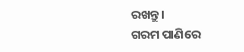ରଖନ୍ତୁ ।
ଗରମ ପାଣିରେ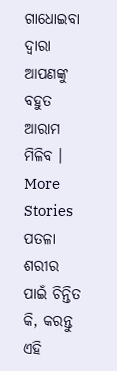ଗାଧୋଇବା ଦ୍ୱାରା ଆପଣଙ୍କୁ ବହୁତ ଆରାମ ମିଳିବ ।
More Stories
ପତଳା ଶରୀର ପାଇଁ ଚିନ୍ତିତ କି, କରନ୍ତୁ ଏହି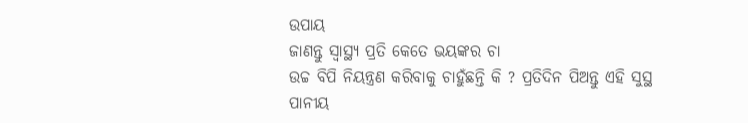ଉପାୟ
ଜାଣନ୍ତୁ ସ୍ବାସ୍ଥ୍ୟ ପ୍ରତି କେତେ ଭୟଙ୍କର ଚା
ଉଚ୍ଚ ବିପି ନିୟନ୍ତ୍ରଣ କରିବାକୁ ଚାହୁଁଛନ୍ତି କି ? ପ୍ରତିଦିନ ପିଅନ୍ତୁ ଏହି ସୁସ୍ଥ ପାନୀୟ